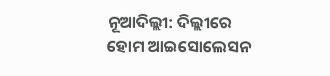ନୂଆଦିଲ୍ଲୀ: ଦିଲ୍ଲୀରେ ହୋମ ଆଇସୋଲେସନ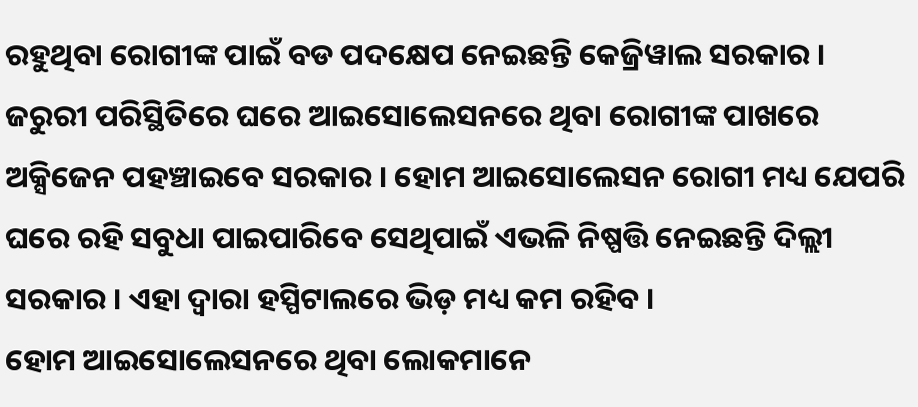ରହୁଥିବା ରୋଗୀଙ୍କ ପାଇଁ ବଡ ପଦକ୍ଷେପ ନେଇଛନ୍ତି କେଜ୍ରିୱାଲ ସରକାର । ଜରୁରୀ ପରିସ୍ଥିତିରେ ଘରେ ଆଇସୋଲେସନରେ ଥିବା ରୋଗୀଙ୍କ ପାଖରେ ଅକ୍ସିଜେନ ପହଞ୍ଚାଇବେ ସରକାର । ହୋମ ଆଇସୋଲେସନ ରୋଗୀ ମଧ୍ୟ ଯେପରି ଘରେ ରହି ସବୁଧା ପାଇପାରିବେ ସେଥିପାଇଁ ଏଭଳି ନିଷ୍ପତ୍ତି ନେଇଛନ୍ତି ଦିଲ୍ଲୀ ସରକାର । ଏହା ଦ୍ୱାରା ହସ୍ପିଟାଲରେ ଭିଡ଼ ମଧ୍ୟ କମ ରହିବ ।
ହୋମ ଆଇସୋଲେସନରେ ଥିବା ଲୋକମାନେ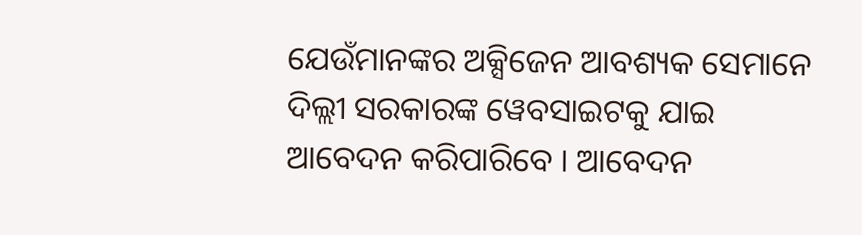ଯେଉଁମାନଙ୍କର ଅକ୍ସିଜେନ ଆବଶ୍ୟକ ସେମାନେ ଦିଲ୍ଲୀ ସରକାରଙ୍କ ୱେବସାଇଟକୁ ଯାଇ ଆବେଦନ କରିପାରିବେ । ଆବେଦନ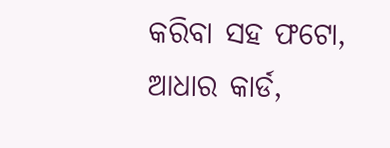କରିବା ସହ ଫଟୋ, ଆଧାର କାର୍ଡ,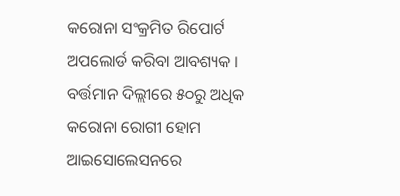କରୋନା ସଂକ୍ରମିତ ରିପୋର୍ଟ ଅପଲୋର୍ଡ କରିବା ଆବଶ୍ୟକ ।
ବର୍ତ୍ତମାନ ଦିଲ୍ଲୀରେ ୫୦ରୁ ଅଧିକ କରୋନା ରୋଗୀ ହୋମ ଆଇସୋଲେସନରେ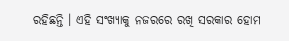ରହିଛନ୍ତି । ଏହି ସଂଖ୍ୟାକୁ ନଜରରେ ରଖି ସରକାର ହୋମ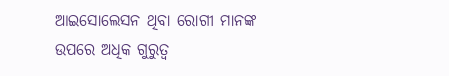ଆଇସୋଲେସନ ଥିବା ରୋଗୀ ମାନଙ୍କ ଉପରେ ଅଧିକ ଗୁରୁତ୍ୱ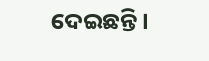ଦେଇଛନ୍ତି ।